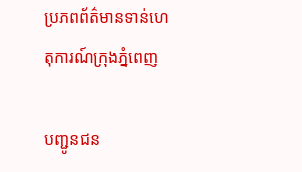ប្រភពព័ត៌មានទាន់ហេតុការណ៍ក្រុងភ្នំពេញ

បញ្ជូនជន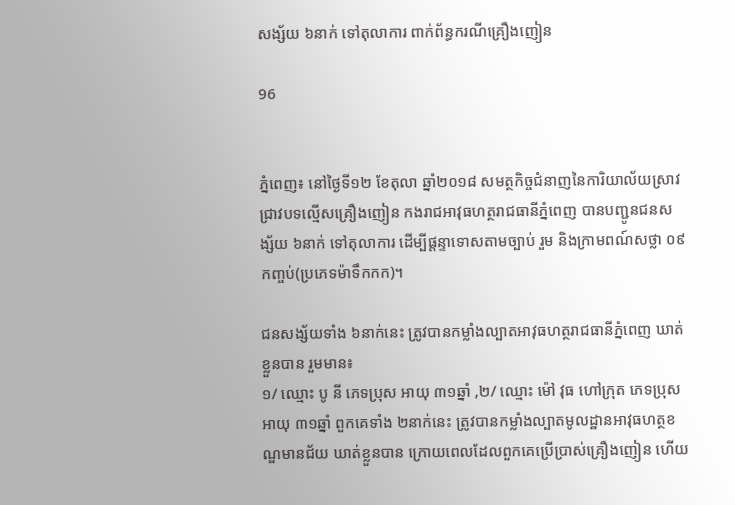សង្ស័យ ៦នាក់ ទៅតុលាការ ពាក់ព័ន្ធករណីគ្រឿងញៀន

96


ភ្នំពេញ៖ នៅថ្ងៃទី១២ ខែតុលា ឆ្នាំ២០១៨ សមត្ថកិច្ចជំនាញនៃការិយាល័យស្រាវជ្រាវបទល្មើសគ្រឿងញៀន កងរាជអាវុធហត្ថរាជធានីភ្នំពេញ បានបញ្ជូនជនសង្ស័យ ៦នាក់ ទៅតុលាការ ដើម្បីផ្តន្ទាទោសតាមច្បាប់ រួម និងក្រាមពណ៍សថ្លា ០៩កញ្ចប់(ប្រភេទម៉ាទឹកកក)។

ជនសង្ស័យទាំង ៦នាក់នេះ ត្រូវបានកម្លាំងល្បាតអាវុធហត្ថរាជធានីភ្នំពេញ ឃាត់ខ្លួនបាន រួមមាន៖
១/ ឈ្មោះ បូ នី ភេទប្រុស អាយុ ៣១ឆ្នាំ ,២/ ឈ្មោះ ម៉ៅ វុធ ហៅក្រុត ភេទប្រុស អាយុ ៣១ឆ្នាំ ពួកគេទាំង ២នាក់នេះ ត្រូវបានកម្លាំងល្បាតមូលដ្ឋានអាវុធហត្ថខណ្ឌមានជ័យ ឃាត់ខ្លួនបាន ក្រោយពេលដែលពួកគេប្រើប្រាស់គ្រឿងញៀន ហើយ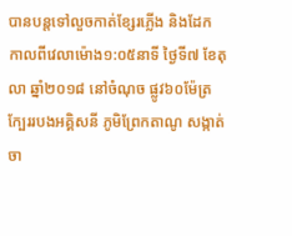បានបន្តទៅលួចកាត់ខ្សែរភ្លើង និងដែក កាលពីវេលាម៉ោង១:០៥នាទី ថ្ងៃទី៧ ខែតុលា ឆ្នាំ២០១៨ នៅចំណុច ផ្លូវ៦០ម៉ែត្រក្បែររបងអគ្គិសនី ភូមិព្រែកតាណូ សង្កាត់ចា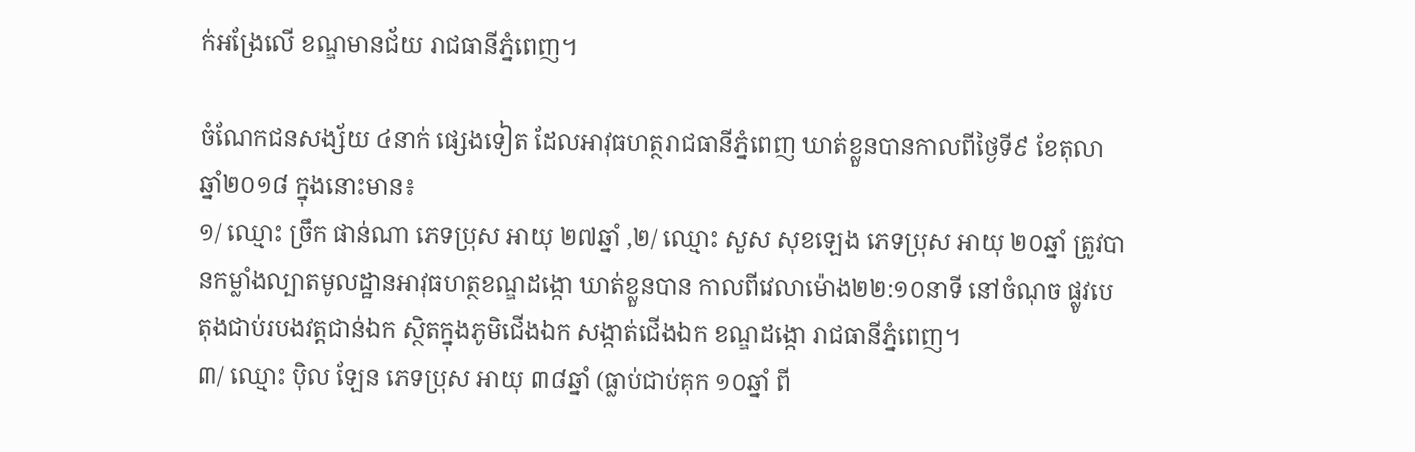ក់អង្រែលើ ខណ្ឌមានជ័យ រាជធានីភ្នំពេញ។

ចំណែកជនសង្ស័យ ៤នាក់ ផ្សេងទៀត ដែលអាវុធហត្ថរាជធានីភ្នំពេញ ឃាត់ខ្លួនបានកាលពីថ្ងៃទី៩ ខែតុលា ឆ្នាំ២០១៨ ក្នុងនោះមាន៖
១/ ឈ្មោះ ច្រឹក ផាន់ណា ភេទប្រុស អាយុ ២៧ឆ្នាំ ,២/ ឈ្មោះ សួស សុខឡេង ភេទប្រុស អាយុ ២០ឆ្នាំ ត្រូវបានកម្លាំងល្បាតមូលដ្ឋានអាវុធហត្ថខណ្ឌដង្កោ ឃាត់ខ្លួនបាន កាលពីវេលាម៉ោង២២:១០នាទី នៅចំណុច ផ្លូវបេតុងជាប់របងវត្តជាន់ឯក ស្ថិតក្នុងភូមិជើងឯក សង្កាត់ជើងឯក ខណ្ឌដង្កោ រាជធានីភ្នំពេញ។
៣/ ឈ្មោះ ប៉ិល ឡែន ភេទប្រុស អាយុ ៣៨ឆ្នាំ (ធ្លាប់ជាប់គុក ១០ឆ្នាំ ពី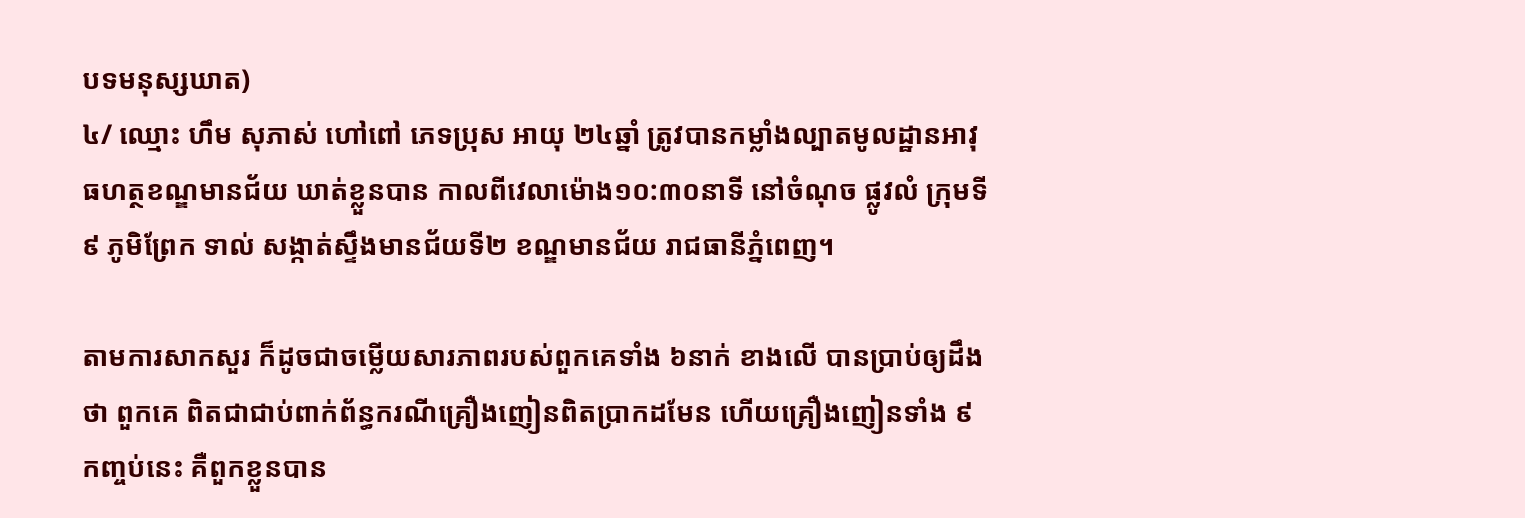បទមនុស្សឃាត)
៤/ ឈ្មោះ ហឹម សុភាស់ ហៅពៅ ភេទប្រុស អាយុ ២៤ឆ្នាំ ត្រូវបានកម្លាំងល្បាតមូលដ្ឋានអាវុធហត្ថខណ្ឌមានជ័យ ឃាត់ខ្លួនបាន កាលពីវេលាម៉ោង១០:៣០នាទី នៅចំណុច ផ្លូវលំ ក្រុមទី៩ ភូមិព្រែក ទាល់ សង្កាត់ស្ទឹងមានជ័យទី២ ខណ្ឌមានជ័យ រាជធានីភ្នំពេញ។

តាមការសាកសួរ ក៏ដូចជាចម្លើយសារភាពរបស់ពួកគេទាំង ៦នាក់ ខាងលើ បានប្រាប់ឲ្យដឹងថា ពួកគេ ពិតជាជាប់ពាក់ព័ន្ធករណីគ្រឿងញៀនពិតប្រាកដមែន ហើយគ្រឿងញៀនទាំង ៩កញ្ចប់នេះ គឺពួកខ្លួនបាន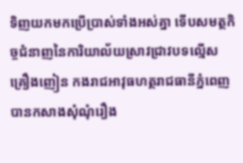ទិញយកមកប្រើប្រាស់ទាំងអស់គ្នា ទើបសមត្ថកិច្ចជំនាញនៃការិយាល័យស្រាវជ្រាវបទល្មើសគ្រឿងញៀន កងរាជអាវុធហត្ថរាជធានីភ្នំពេញ បានកសាងសុំណុំរឿង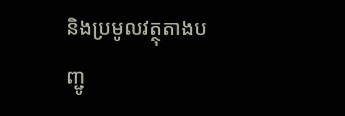និងប្រមូលវត្ថុតាងបញ្ជូ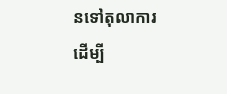នទៅតុលាការ ដើម្បី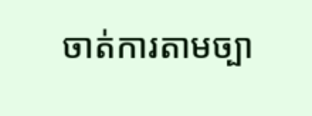ចាត់ការតាមច្បា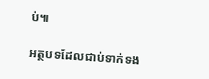ប់៕

អត្ថបទដែលជាប់ទាក់ទង